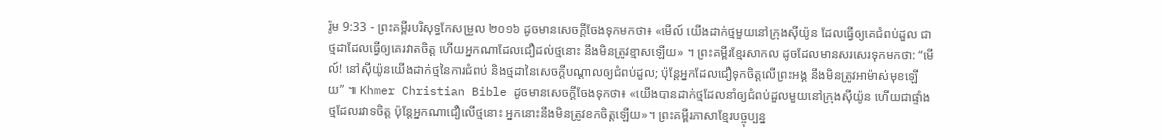រ៉ូម 9:33 - ព្រះគម្ពីរបរិសុទ្ធកែសម្រួល ២០១៦ ដូចមានសេចក្តីចែងទុកមកថា៖ «មើល៍ យើងដាក់ថ្មមួយនៅក្រុងស៊ីយ៉ូន ដែលធ្វើឲ្យគេជំពប់ដួល ជាថ្មដាដែលធ្វើឲ្យគេរវាតចិត្ត ហើយអ្នកណាដែលជឿដល់ថ្មនោះ នឹងមិនត្រូវខ្មាសឡើយ» ។ ព្រះគម្ពីរខ្មែរសាកល ដូចដែលមានសរសេរទុកមកថា: “មើល៍! នៅស៊ីយ៉ូនយើងដាក់ថ្មនៃការជំពប់ និងថ្មដានៃសេចក្ដីបណ្ដាលឲ្យជំពប់ដួល; ប៉ុន្តែអ្នកដែលជឿទុកចិត្តលើព្រះអង្គ នឹងមិនត្រូវអាម៉ាស់មុខឡើយ” ៕ Khmer Christian Bible ដូចមានសេចក្ដីចែងទុកថា៖ «យើងបានដាក់ថ្មដែលនាំឲ្យជំពប់ដួលមួយនៅក្រុងស៊ីយ៉ូន ហើយជាផ្ទាំងថ្មដែលរវាទចិត្ដ ប៉ុន្ដែអ្នកណាជឿលើថ្មនោះ អ្នកនោះនឹងមិនត្រូវខកចិត្ដឡើយ»។ ព្រះគម្ពីរភាសាខ្មែរបច្ចុប្បន្ន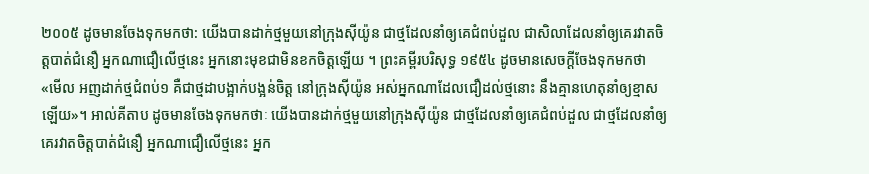២០០៥ ដូចមានចែងទុកមកថា: យើងបានដាក់ថ្មមួយនៅក្រុងស៊ីយ៉ូន ជាថ្មដែលនាំឲ្យគេជំពប់ដួល ជាសិលាដែលនាំឲ្យគេរវាតចិត្តបាត់ជំនឿ អ្នកណាជឿលើថ្មនេះ អ្នកនោះមុខជាមិនខកចិត្តឡើយ ។ ព្រះគម្ពីរបរិសុទ្ធ ១៩៥៤ ដូចមានសេចក្ដីចែងទុកមកថា «មើល អញដាក់ថ្មជំពប់១ គឺជាថ្មដាបង្អាក់បង្អន់ចិត្ត នៅក្រុងស៊ីយ៉ូន អស់អ្នកណាដែលជឿដល់ថ្មនោះ នឹងគ្មានហេតុនាំឲ្យខ្មាសឡើយ»។ អាល់គីតាប ដូចមានចែងទុកមកថាៈ យើងបានដាក់ថ្មមួយនៅក្រុងស៊ីយ៉ូន ជាថ្មដែលនាំឲ្យគេជំពប់ដួល ជាថ្មដែលនាំឲ្យគេរវាតចិត្ដបាត់ជំនឿ អ្នកណាជឿលើថ្មនេះ អ្នក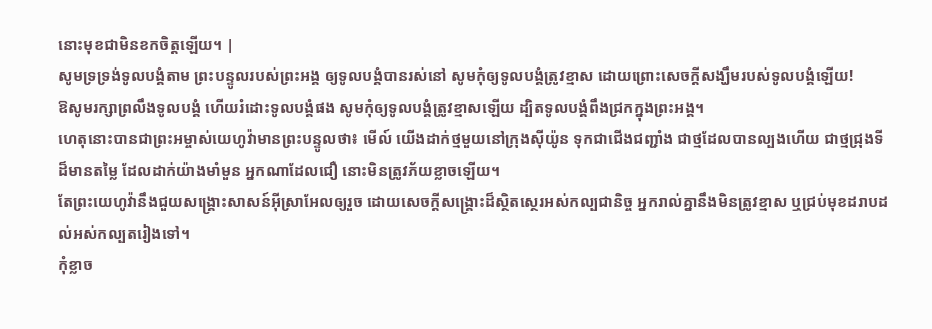នោះមុខជាមិនខកចិត្ដឡើយ។ |
សូមទ្រទ្រង់ទូលបង្គំតាម ព្រះបន្ទូលរបស់ព្រះអង្គ ឲ្យទូលបង្គំបានរស់នៅ សូមកុំឲ្យទូលបង្គំត្រូវខ្មាស ដោយព្រោះសេចក្ដីសង្ឃឹមរបស់ទូលបង្គំឡើយ!
ឱសូមរក្សាព្រលឹងទូលបង្គំ ហើយរំដោះទូលបង្គំផង សូមកុំឲ្យទូលបង្គំត្រូវខ្មាសឡើយ ដ្បិតទូលបង្គំពឹងជ្រកក្នុងព្រះអង្គ។
ហេតុនោះបានជាព្រះអម្ចាស់យេហូវ៉ាមានព្រះបន្ទូលថា៖ មើល៍ យើងដាក់ថ្មមួយនៅក្រុងស៊ីយ៉ូន ទុកជាជើងជញ្ជាំង ជាថ្មដែលបានល្បងហើយ ជាថ្មជ្រុងទីដ៏មានតម្លៃ ដែលដាក់យ៉ាងមាំមួន អ្នកណាដែលជឿ នោះមិនត្រូវភ័យខ្លាចឡើយ។
តែព្រះយេហូវ៉ានឹងជួយសង្គ្រោះសាសន៍អ៊ីស្រាអែលឲ្យរួច ដោយសេចក្ដីសង្គ្រោះដ៏ស្ថិតស្ថេរអស់កល្បជានិច្ច អ្នករាល់គ្នានឹងមិនត្រូវខ្មាស ឬជ្រប់មុខដរាបដល់អស់កល្បតរៀងទៅ។
កុំខ្លាច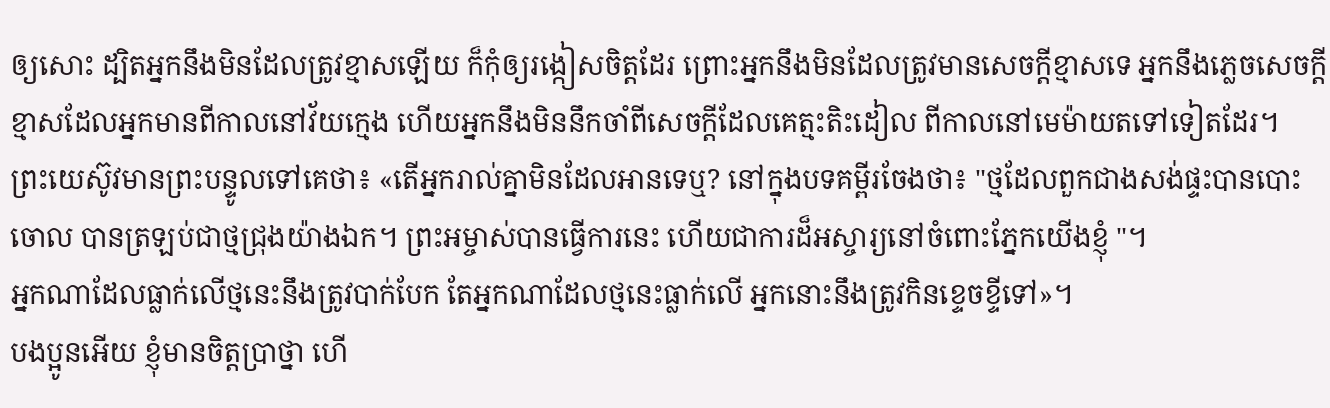ឲ្យសោះ ដ្បិតអ្នកនឹងមិនដែលត្រូវខ្មាសឡើយ ក៏កុំឲ្យរង្កៀសចិត្តដែរ ព្រោះអ្នកនឹងមិនដែលត្រូវមានសេចក្ដីខ្មាសទេ អ្នកនឹងភ្លេចសេចក្ដីខ្មាសដែលអ្នកមានពីកាលនៅវ័យក្មេង ហើយអ្នកនឹងមិននឹកចាំពីសេចក្ដីដែលគេត្មះតិះដៀល ពីកាលនៅមេម៉ាយតទៅទៀតដែរ។
ព្រះយេស៊ូវមានព្រះបន្ទូលទៅគេថា៖ «តើអ្នករាល់គ្នាមិនដែលអានទេឬ? នៅក្នុងបទគម្ពីរចែងថា៖ "ថ្មដែលពួកជាងសង់ផ្ទះបានបោះចោល បានត្រឡប់ជាថ្មជ្រុងយ៉ាងឯក។ ព្រះអម្ចាស់បានធ្វើការនេះ ហើយជាការដ៏អស្ចារ្យនៅចំពោះភ្នែកយើងខ្ញុំ "។
អ្នកណាដែលធ្លាក់លើថ្មនេះនឹងត្រូវបាក់បែក តែអ្នកណាដែលថ្មនេះធ្លាក់លើ អ្នកនោះនឹងត្រូវកិនខ្ទេចខ្ទីទៅ»។
បងប្អូនអើយ ខ្ញុំមានចិត្តប្រាថ្នា ហើ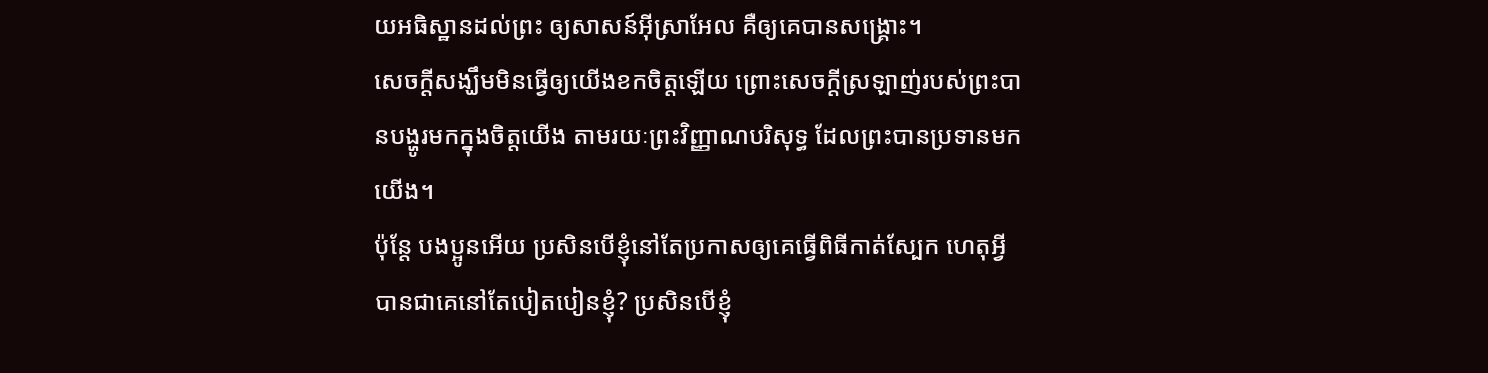យអធិស្ឋានដល់ព្រះ ឲ្យសាសន៍អ៊ីស្រាអែល គឺឲ្យគេបានសង្គ្រោះ។
សេចក្តីសង្ឃឹមមិនធ្វើឲ្យយើងខកចិត្តឡើយ ព្រោះសេចក្តីស្រឡាញ់របស់ព្រះបានបង្ហូរមកក្នុងចិត្តយើង តាមរយៈព្រះវិញ្ញាណបរិសុទ្ធ ដែលព្រះបានប្រទានមកយើង។
ប៉ុន្តែ បងប្អូនអើយ ប្រសិនបើខ្ញុំនៅតែប្រកាសឲ្យគេធ្វើពិធីកាត់ស្បែក ហេតុអ្វីបានជាគេនៅតែបៀតបៀនខ្ញុំ? ប្រសិនបើខ្ញុំ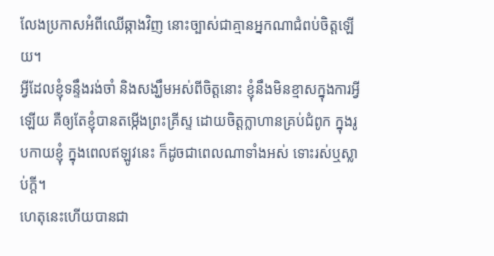លែងប្រកាសអំពីឈើឆ្កាងវិញ នោះច្បាស់ជាគ្មានអ្នកណាជំពប់ចិត្តឡើយ។
អ្វីដែលខ្ញុំទន្ទឹងរង់ចាំ និងសង្ឃឹមអស់ពីចិត្តនោះ ខ្ញុំនឹងមិនខ្មាសក្នុងការអ្វីឡើយ គឺឲ្យតែខ្ញុំបានតម្កើងព្រះគ្រីស្ទ ដោយចិត្តក្លាហានគ្រប់ជំពូក ក្នុងរូបកាយខ្ញុំ ក្នុងពេលឥឡូវនេះ ក៏ដូចជាពេលណាទាំងអស់ ទោះរស់ឬស្លាប់ក្តី។
ហេតុនេះហើយបានជា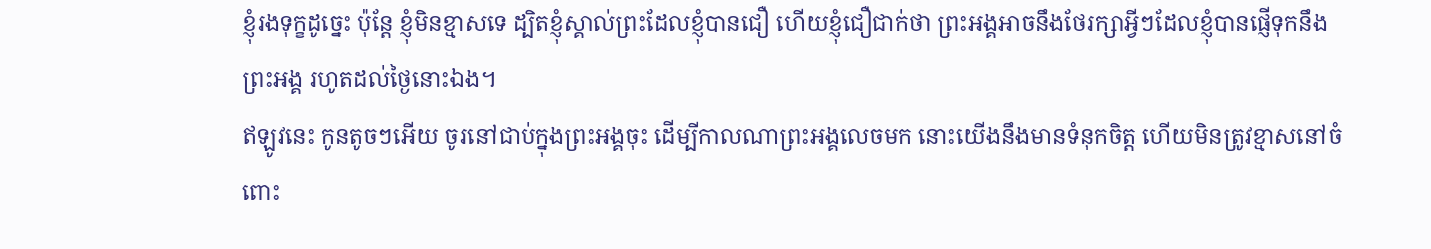ខ្ញុំរងទុក្ខដូច្នេះ ប៉ុន្ដែ ខ្ញុំមិនខ្មាសទេ ដ្បិតខ្ញុំស្គាល់ព្រះដែលខ្ញុំបានជឿ ហើយខ្ញុំជឿជាក់ថា ព្រះអង្គអាចនឹងថែរក្សាអ្វីៗដែលខ្ញុំបានផ្ញើទុកនឹងព្រះអង្គ រហូតដល់ថ្ងៃនោះឯង។
ឥឡូវនេះ កូនតូចៗអើយ ចូរនៅជាប់ក្នុងព្រះអង្គចុះ ដើម្បីកាលណាព្រះអង្គលេចមក នោះយើងនឹងមានទំនុកចិត្ត ហើយមិនត្រូវខ្មាសនៅចំពោះ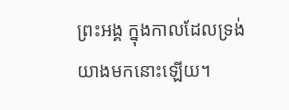ព្រះអង្គ ក្នុងកាលដែលទ្រង់យាងមកនោះឡើយ។